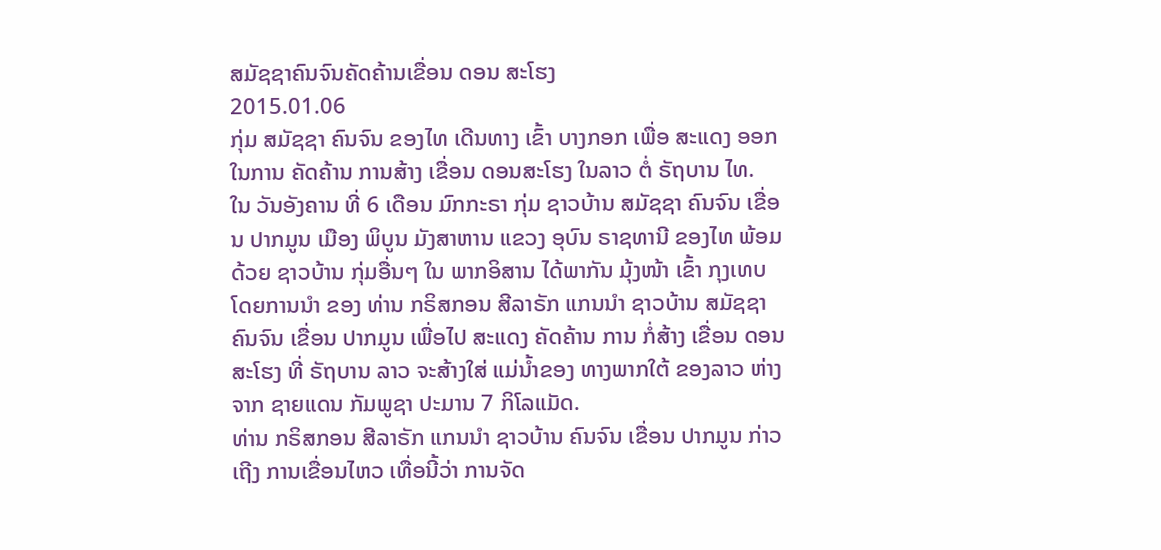ສມັຊຊາຄົນຈົນຄັດຄ້ານເຂື່ອນ ດອນ ສະໂຮງ
2015.01.06
ກຸ່ມ ສມັຊຊາ ຄົນຈົນ ຂອງໄທ ເດີນທາງ ເຂົ້າ ບາງກອກ ເພື່ອ ສະແດງ ອອກ ໃນການ ຄັດຄ້ານ ການສ້າງ ເຂື່ອນ ດອນສະໂຮງ ໃນລາວ ຕໍ່ ຣັຖບານ ໄທ.
ໃນ ວັນອັງຄານ ທີ່ 6 ເດືອນ ມົກກະຣາ ກຸ່ມ ຊາວບ້ານ ສມັຊຊາ ຄົນຈົນ ເຂື່ອນ ປາກມູນ ເມືອງ ພິບູນ ມັງສາຫານ ແຂວງ ອຸບົນ ຣາຊທານີ ຂອງໄທ ພ້ອມດ້ວຍ ຊາວບ້ານ ກຸ່ມອື່ນໆ ໃນ ພາກອິສານ ໄດ້ພາກັນ ມຸ້ງໜ້າ ເຂົ້າ ກຸງເທບ ໂດຍການນໍາ ຂອງ ທ່ານ ກຣິສກອນ ສີລາຣັກ ແກນນໍາ ຊາວບ້ານ ສມັຊຊາ ຄົນຈົນ ເຂື່ອນ ປາກມູນ ເພື່ອໄປ ສະແດງ ຄັດຄ້ານ ການ ກໍ່ສ້າງ ເຂື່ອນ ດອນ ສະໂຮງ ທີ່ ຣັຖບານ ລາວ ຈະສ້າງໃສ່ ແມ່ນໍ້າຂອງ ທາງພາກໃຕ້ ຂອງລາວ ຫ່າງຈາກ ຊາຍແດນ ກັມພູຊາ ປະມານ 7 ກິໂລແມັດ.
ທ່ານ ກຣິສກອນ ສີລາຣັກ ແກນນໍາ ຊາວບ້ານ ຄົນຈົນ ເຂື່ອນ ປາກມູນ ກ່າວເຖີງ ການເຂື່ອນໄຫວ ເທື່ອນີ້ວ່າ ການຈັດ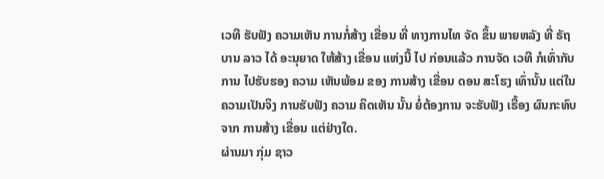ເວທີ ຮັບຟັງ ຄວາມເຫັນ ການກໍ່ສ້າງ ເຂື່ອນ ທີ່ ທາງການໄທ ຈັດ ຂຶ້ນ ພາຍຫລັງ ທີ່ ຣັຖບານ ລາວ ໄດ້ ອະນຸຍາດ ໃຫ້ສ້າງ ເຂື່ອນ ແຫ່ງນີ້ ໄປ ກ່ອນແລ້ວ ການຈັດ ເວທີ ກໍເທົ່າກັບ ການ ໄປຮັບຮອງ ຄວາມ ເຫັນພ້ອມ ຂອງ ການສ້າງ ເຂື່ອນ ດອນ ສະໂຮງ ເທົ່ານັ້ນ ແຕ່ໃນ ຄວາມເປັນຈິງ ການຮັບຟັງ ຄວາມ ຄິດເຫັນ ນັ້ນ ຍໍ່ຕ້ອງການ ຈະຮັບຟັງ ເຣື້ອງ ຜົນກະທົບ ຈາກ ການສ້າງ ເຂື່ອນ ແຕ່ຢ່າງໃດ.
ຜ່ານມາ ກຸ່ມ ຊາວ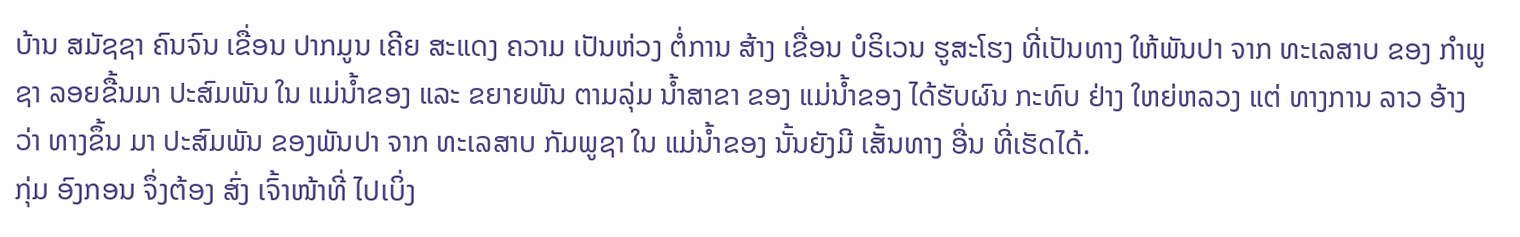ບ້ານ ສມັຊຊາ ຄົນຈົນ ເຂື່ອນ ປາກມູນ ເຄີຍ ສະແດງ ຄວາມ ເປັນຫ່ວງ ຕໍ່ການ ສ້າງ ເຂື່ອນ ບໍຣິເວນ ຮູສະໂຮງ ທີ່ເປັນທາງ ໃຫ້ພັນປາ ຈາກ ທະເລສາບ ຂອງ ກໍາພູຊາ ລອຍຂື້ນມາ ປະສົມພັນ ໃນ ແມ່ນໍ້າຂອງ ແລະ ຂຍາຍພັນ ຕາມລຸ່ມ ນໍ້າສາຂາ ຂອງ ແມ່ນໍ້າຂອງ ໄດ້ຮັບຜົນ ກະທົບ ຢ່າງ ໃຫຍ່ຫລວງ ແຕ່ ທາງການ ລາວ ອ້າງວ່າ ທາງຂຶ້ນ ມາ ປະສົມພັນ ຂອງພັນປາ ຈາກ ທະເລສາບ ກັມພູຊາ ໃນ ແມ່ນໍ້າຂອງ ນັ້ນຍັງມີ ເສັ້ນທາງ ອື່ນ ທີ່ເຮັດໄດ້.
ກຸ່ມ ອົງກອນ ຈຶ່ງຕ້ອງ ສົ່ງ ເຈົ້າໜ້າທີ່ ໄປເບິ່ງ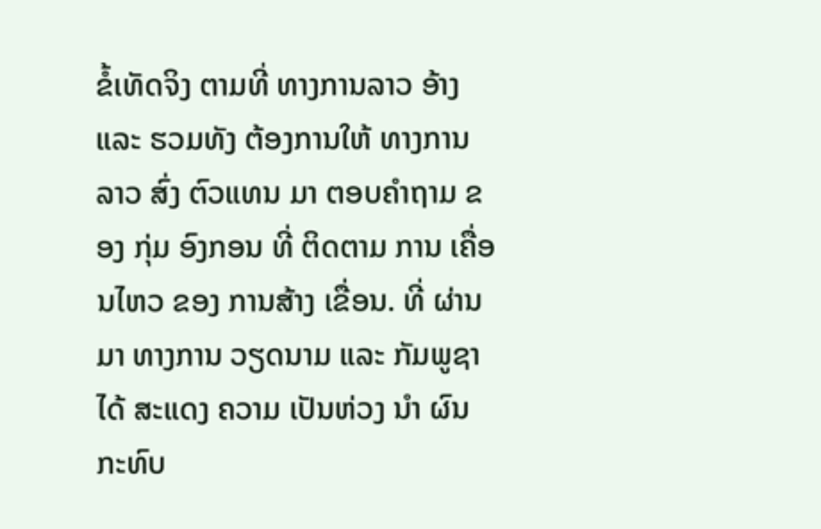ຂໍ້ເທັດຈິງ ຕາມທີ່ ທາງການລາວ ອ້າງ ແລະ ຮວມທັງ ຕ້ອງການໃຫ້ ທາງການ ລາວ ສົ່ງ ຕົວແທນ ມາ ຕອບຄໍາຖາມ ຂອງ ກຸ່ມ ອົງກອນ ທີ່ ຕິດຕາມ ການ ເຄື່ອນໄຫວ ຂອງ ການສ້າງ ເຂື່ອນ. ທີ່ ຜ່ານມາ ທາງການ ວຽດນາມ ແລະ ກັມພູຊາ ໄດ້ ສະແດງ ຄວາມ ເປັນຫ່ວງ ນໍາ ຜົນກະທົບ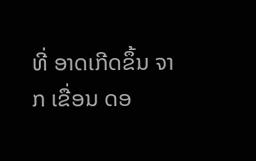ທີ່ ອາດເກີດຂຶ້ນ ຈາກ ເຂື່ອນ ດອ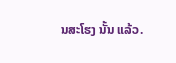ນສະໂຮງ ນັ້ນ ແລ້ວ.